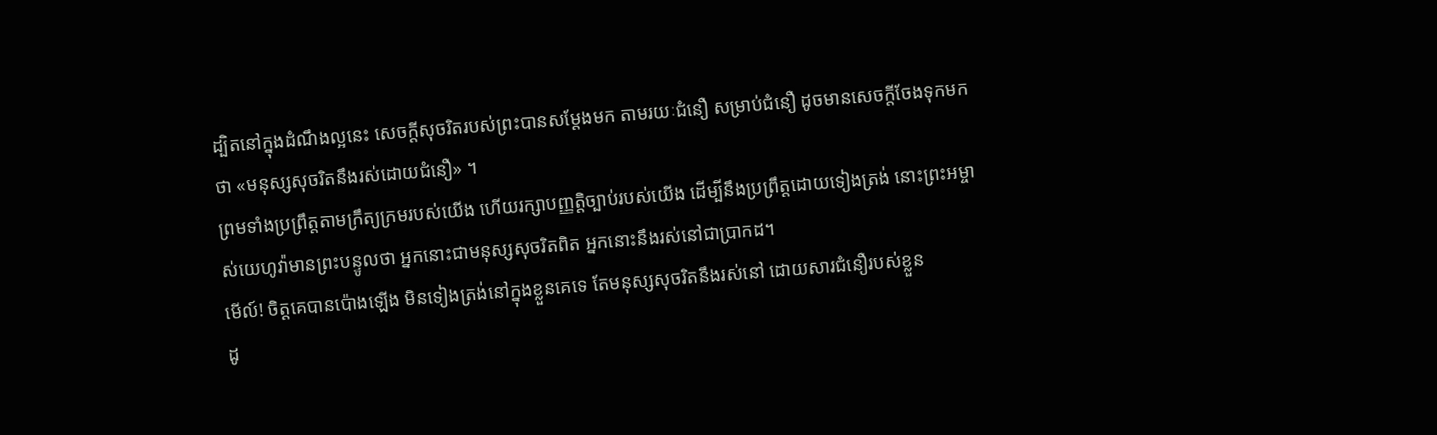ដ្បិតនៅក្នុងដំណឹងល្អនេះ សេចក្តីសុចរិតរបស់ព្រះបានសម្ដែងមក តាមរយៈជំនឿ សម្រាប់ជំនឿ ដូចមានសេចក្តីចែងទុកមកថា «មនុស្សសុចរិតនឹងរស់ដោយជំនឿ» ។
ព្រមទាំងប្រព្រឹត្តតាមក្រឹត្យក្រមរបស់យើង ហើយរក្សាបញ្ញត្តិច្បាប់របស់យើង ដើម្បីនឹងប្រព្រឹត្តដោយទៀងត្រង់ នោះព្រះអម្ចាស់យេហូវ៉ាមានព្រះបន្ទូលថា អ្នកនោះជាមនុស្សសុចរិតពិត អ្នកនោះនឹងរស់នៅជាប្រាកដ។
មើល៍! ចិត្តគេបានប៉ោងឡើង មិនទៀងត្រង់នៅក្នុងខ្លួនគេទេ តែមនុស្សសុចរិតនឹងរស់នៅ ដោយសារជំនឿរបស់ខ្លួន
ដូ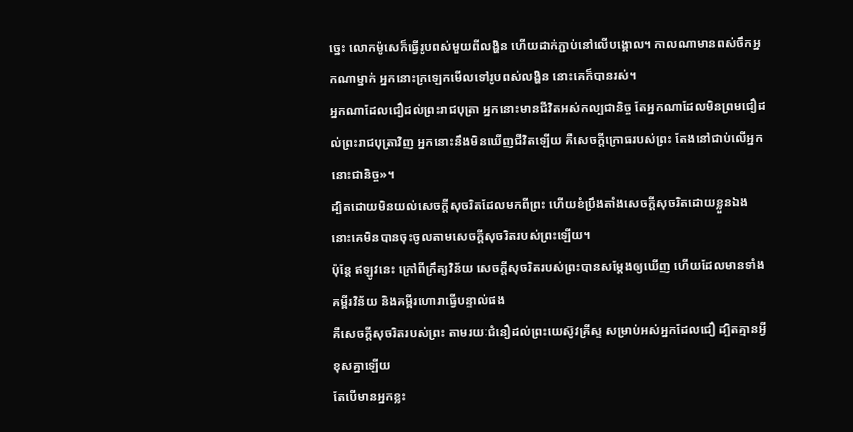ច្នេះ លោកម៉ូសេក៏ធ្វើរូបពស់មួយពីលង្ហិន ហើយដាក់ភ្ជាប់នៅលើបង្គោល។ កាលណាមានពស់ចឹកអ្នកណាម្នាក់ អ្នកនោះក្រឡេកមើលទៅរូបពស់លង្ហិន នោះគេក៏បានរស់។
អ្នកណាដែលជឿដល់ព្រះរាជបុត្រា អ្នកនោះមានជីវិតអស់កល្បជានិច្ច តែអ្នកណាដែលមិនព្រមជឿដល់ព្រះរាជបុត្រាវិញ អ្នកនោះនឹងមិនឃើញជីវិតឡើយ គឺសេចក្តីក្រោធរបស់ព្រះ តែងនៅជាប់លើអ្នកនោះជានិច្ច»។
ដ្បិតដោយមិនយល់សេចក្តីសុចរិតដែលមកពីព្រះ ហើយខំប្រឹងតាំងសេចក្តីសុចរិតដោយខ្លួនឯង នោះគេមិនបានចុះចូលតាមសេចក្តីសុចរិតរបស់ព្រះឡើយ។
ប៉ុន្តែ ឥឡូវនេះ ក្រៅពីក្រឹត្យវិន័យ សេចក្តីសុចរិតរបស់ព្រះបានសម្ដែងឲ្យឃើញ ហើយដែលមានទាំងគម្ពីរវិន័យ និងគម្ពីរហោរាធ្វើបន្ទាល់ផង
គឺសេចក្តីសុចរិតរបស់ព្រះ តាមរយៈជំនឿដល់ព្រះយេស៊ូវគ្រីស្ទ សម្រាប់អស់អ្នកដែលជឿ ដ្បិតគ្មានអ្វីខុសគ្នាឡើយ
តែបើមានអ្នកខ្លះ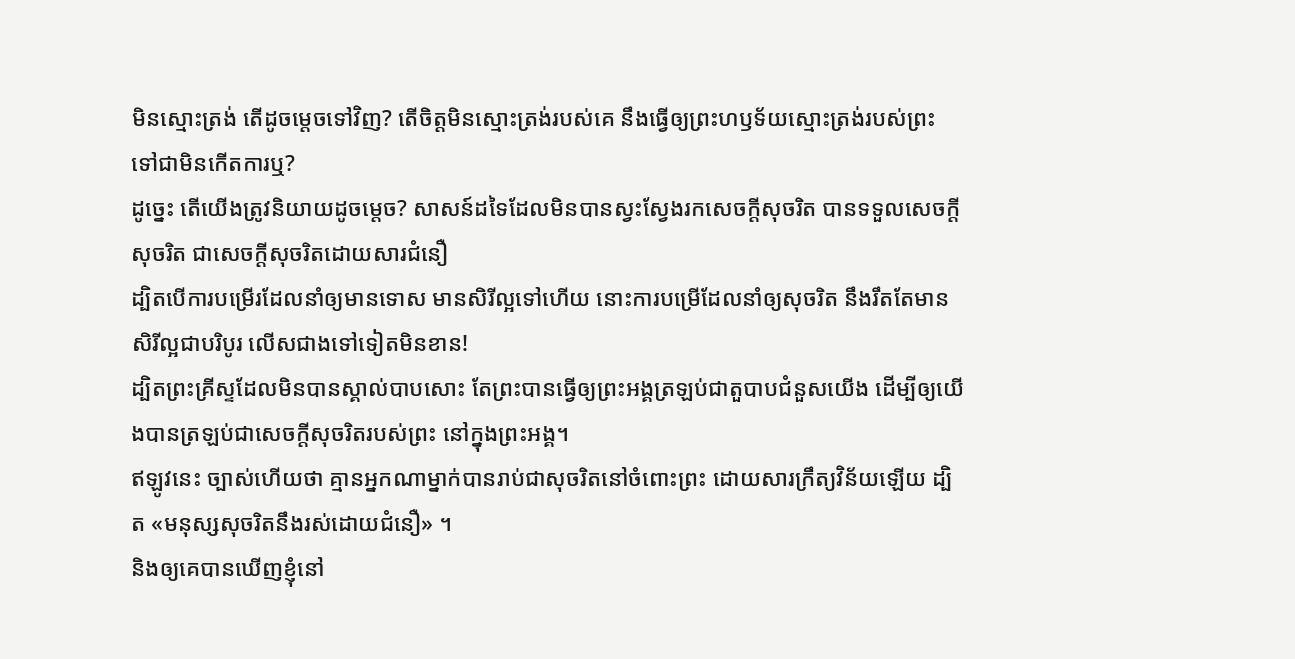មិនស្មោះត្រង់ តើដូចម្តេចទៅវិញ? តើចិត្តមិនស្មោះត្រង់របស់គេ នឹងធ្វើឲ្យព្រះហឫទ័យស្មោះត្រង់របស់ព្រះ ទៅជាមិនកើតការឬ?
ដូច្នេះ តើយើងត្រូវនិយាយដូចម្តេច? សាសន៍ដទៃដែលមិនបានស្វះស្វែងរកសេចក្តីសុចរិត បានទទួលសេចក្តីសុចរិត ជាសេចក្តីសុចរិតដោយសារជំនឿ
ដ្បិតបើការបម្រើរដែលនាំឲ្យមានទោស មានសិរីល្អទៅហើយ នោះការបម្រើដែលនាំឲ្យសុចរិត នឹងរឹតតែមានសិរីល្អជាបរិបូរ លើសជាងទៅទៀតមិនខាន!
ដ្បិតព្រះគ្រីស្ទដែលមិនបានស្គាល់បាបសោះ តែព្រះបានធ្វើឲ្យព្រះអង្គត្រឡប់ជាតួបាបជំនួសយើង ដើម្បីឲ្យយើងបានត្រឡប់ជាសេចក្តីសុចរិតរបស់ព្រះ នៅក្នុងព្រះអង្គ។
ឥឡូវនេះ ច្បាស់ហើយថា គ្មានអ្នកណាម្នាក់បានរាប់ជាសុចរិតនៅចំពោះព្រះ ដោយសារក្រឹត្យវិន័យឡើយ ដ្បិត «មនុស្សសុចរិតនឹងរស់ដោយជំនឿ» ។
និងឲ្យគេបានឃើញខ្ញុំនៅ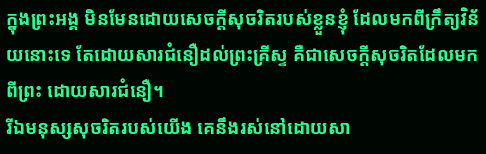ក្នុងព្រះអង្គ មិនមែនដោយសេចក្ដីសុចរិតរបស់ខ្លួនខ្ញុំ ដែលមកពីក្រឹត្យវិន័យនោះទេ តែដោយសារជំនឿដល់ព្រះគ្រីស្ទ គឺជាសេចក្តីសុចរិតដែលមកពីព្រះ ដោយសារជំនឿ។
រីឯមនុស្សសុចរិតរបស់យើង គេនឹងរស់នៅដោយសា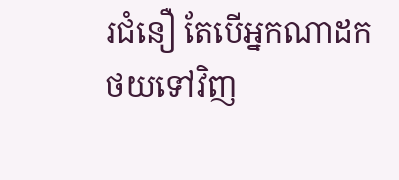រជំនឿ តែបើអ្នកណាដកថយទៅវិញ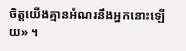ចិត្តយើងគ្មានអំណរនឹងអ្នកនោះឡើយ» ។